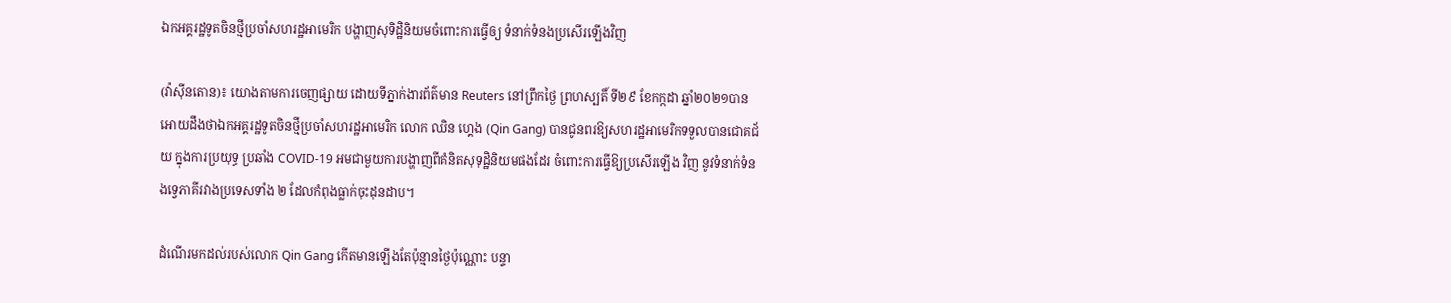ឯកអគ្គរដ្ឋទូតចិនថ្មីប្រចាំសហរដ្ឋអាមេរិក បង្ហាញសុទិដ្ឋិនិយមចំពោះការធ្វើឲ្យ ទំនាក់ទំនងប្រសើរឡើងវិញ

(វ៉ាស៊ីនតោន)៖ យោងតាមការចេញផ្សាយ ដោយទីភ្នាក់ងារព័ត៌មាន Reuters នៅព្រឹកថ្ងៃ ព្រហស្បតិ៍ ទី២៩ ខែកក្កដា ឆ្នាំ២០២១បានអោយដឹងថាឯកអគ្គរដ្ឋទូតចិនថ្មីប្រចាំសហរដ្ឋអាមេរិក លោក ឈិន ហ្គេង (Qin Gang) បានជូនពរឱ្យសហរដ្ឋអាមេរិកទទួលបានជោគជ័យ ក្នុងការប្រយុទ្ធ ប្រឆាំង COVID-19 អមជាមួយការបង្ហាញពីគំនិតសុទុដ្ឋិនិយមផងដែរ ចំពោះការធ្វើឱ្យប្រសើរឡើង វិញ នូវទំនាក់ទំនងទ្វេភាគីរវាងប្រទេសទាំង ២ ដែលកំពុងធ្លាក់ចុះដុនដាប។

ដំណើរមកដល់របស់លោក Qin Gang កើតមានឡើងតែប៉ុន្មានថ្ងៃប៉ុណ្ណោះ បន្ទា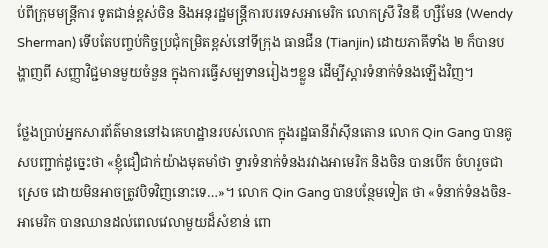ប់ពីក្រុមមន្ត្រីការ ទូតជាន់ខ្ពស់ចិន និងអនុរដ្ឋមន្ត្រីការបរទេសអាមេរិក លោកស្រី វិនឌី ហ្សឺមែន (Wendy Sherman) ទើបតែបញ្ចប់កិច្ចប្រជុំកម្រិតខ្ពស់នៅទីក្រុង ធានជីន (Tianjin) ដោយភាគីទាំង ២ ក៏បានបង្ហាញពី សញ្ញាវិជ្ជមានមួយចំនួន ក្នុងការធ្វើសម្បទានរៀងៗខ្លួន ដើម្បីស្ដារទំនាក់ទំនងឡើងវិញ។

ថ្លែងប្រាប់អ្នកសារព័ត៌មាននៅឯគេហដ្ឋានរបស់លោក ក្នុងរដ្ឋធានីវ៉ាស៊ីនតោន លោក Qin Gang បានគូសបញ្ជាក់ដូច្នេះថា «ខ្ញុំជឿជាក់យ៉ាងមុតមាំថា ទ្វារទំនាក់ទំនងរវាងអាមេរិក និងចិន បានបើក ចំហរួចជាស្រេច ដោយមិនអាចត្រូវបិទវិញនោះទេ…»។ លោក Qin Gang បានបន្ថែមទៀត ថា «ទំនាក់ទំនងចិន-អាមេរិក បានឈានដល់ពេលវេលាមួយដ៏សំខាន់ ពោ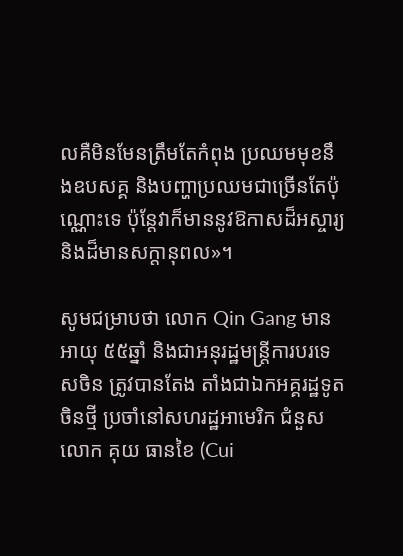លគឺមិនមែនត្រឹមតែកំពុង ប្រឈមមុខនឹងឧបសគ្គ និងបញ្ហាប្រឈមជាច្រើនតែប៉ុណ្ណោះទេ ប៉ុន្តែវាក៏មាននូវឱកាសដ៏អស្ចារ្យ និងដ៏មានសក្ដានុពល»។

សូមជម្រាបថា លោក Qin Gang មានអាយុ ៥៥ឆ្នាំ និងជាអនុរដ្ឋមន្ត្រីការបរទេសចិន ត្រូវបានតែង តាំងជាឯកអគ្គរដ្ឋទូតចិនថ្មី ប្រចាំនៅសហរដ្ឋអាមេរិក ជំនួសលោក គុយ ធានខៃ (Cui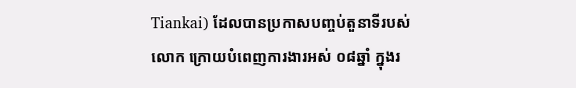Tiankai) ដែលបានប្រកាសបញ្ចប់តួនាទីរបស់លោក ក្រោយបំពេញការងារអស់ ០៨ឆ្នាំ ក្នុងរ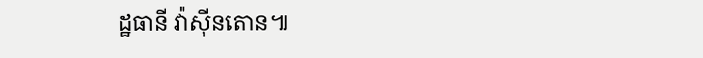ដ្ឋធានី វ៉ាស៊ីនតោន៕